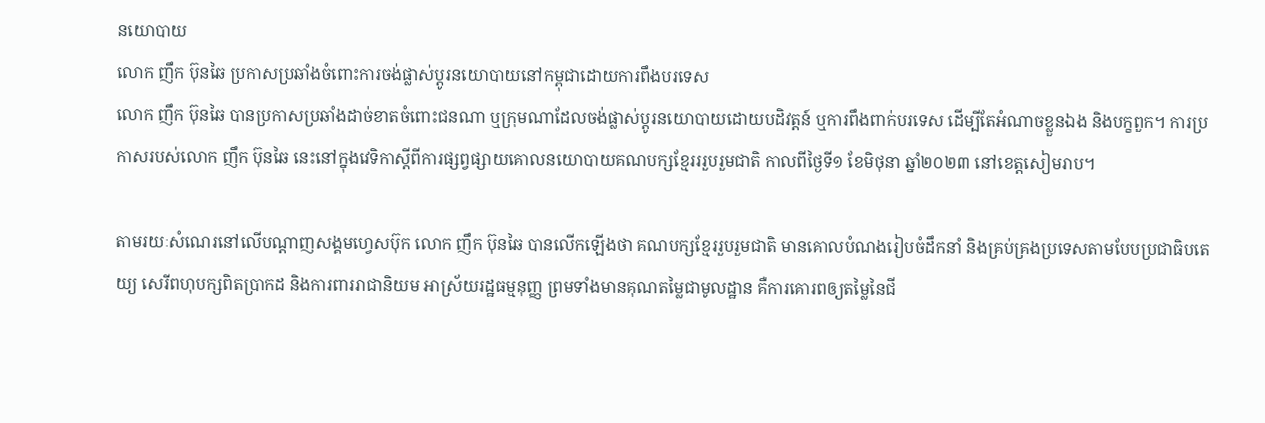នយោបាយ
លោក ញឹក ប៊ុនឆៃ ប្រកាសប្រឆាំងចំពោះការចង់ផ្លាស់ប្តូរនយោបាយនៅកម្ពុជាដោយការពឹងបរទេស
លោក ញឹក ប៊ុនឆៃ បានប្រកាសប្រឆាំងដាច់ខាតចំពោះជនណា ឬក្រុមណាដែលចង់ផ្លាស់ប្តូរនយោបាយដោយបដិវត្តន៍ ឬការពឹងពាក់បរទេស ដើម្បីតែអំណាចខ្លួនឯង និងបក្ខពួក។ ការប្រកាសរបស់លោក ញឹក ប៊ុនឆៃ នេះនៅក្នុងវេទិកាស្ដីពីការផ្សព្វផ្សាយគោលនយោបាយគណបក្សខ្មែរររួបរួមជាតិ កាលពីថ្ងៃទី១ ខែមិថុនា ឆ្នាំ២០២៣ នៅខេត្តសៀមរាប។

តាមរយៈសំណេរនៅលើបណ្ដាញសង្គមហ្វេសប៊ុក លោក ញឹក ប៊ុនឆៃ បានលើកឡើងថា គណបក្សខ្មែររួបរួមជាតិ មានគោលបំណងរៀបចំដឹកនាំ និងគ្រប់គ្រងប្រទេសតាមបែបប្រជាធិបតេយ្យ សេរីពហុបក្សពិតប្រាកដ និងការពាររាជានិយម អាស្រ័យរដ្ឋធម្មនុញ្ញ ព្រមទាំងមានគុណតម្លៃជាមូលដ្ឋាន គឺការគោរពឲ្យតម្លៃនៃជី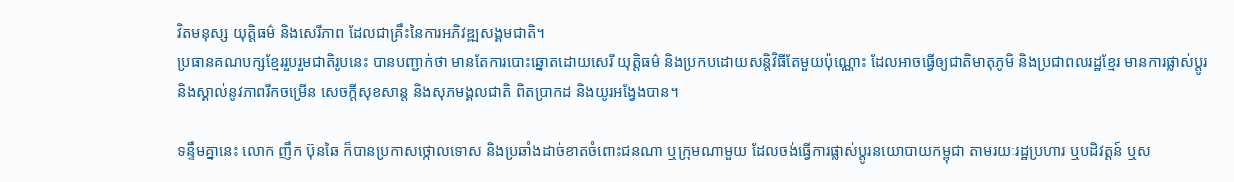វិតមនុស្ស យុត្តិធម៌ និងសេរីភាព ដែលជាគ្រឹះនៃការអភិវឌ្ឍសង្គមជាតិ។
ប្រធានគណបក្សខ្មែររួបរួមជាតិរូបនេះ បានបញ្ជាក់ថា មានតែការបោះឆ្នោតដោយសេរី យុត្តិធម៌ និងប្រកបដោយសន្តិវិធីតែមួយប៉ុណ្ណោះ ដែលអាចធ្វើឲ្យជាតិមាតុភូមិ និងប្រជាពលរដ្ឋខ្មែរ មានការផ្លាស់ប្ដូរ និងស្គាល់នូវភាពរីកចម្រើន សេចក្តីសុខសាន្ត និងសុភមង្គលជាតិ ពិតប្រាកដ និងយូរអង្វែងបាន។

ទន្ទឹមគ្នានេះ លោក ញឹក ប៊ុនឆៃ ក៏បានប្រកាសថ្កោលទោស និងប្រឆាំងដាច់ខាតចំពោះជនណា ឬក្រុមណាមួយ ដែលចង់ធ្វើការផ្លាស់ប្តូរនយោបាយកម្ពុជា តាមរយៈរដ្ឋប្រហារ ឬបដិវត្តន៍ ឬស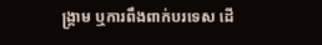ង្គ្រាម ឬការពឹងពាក់បរទេស ដើ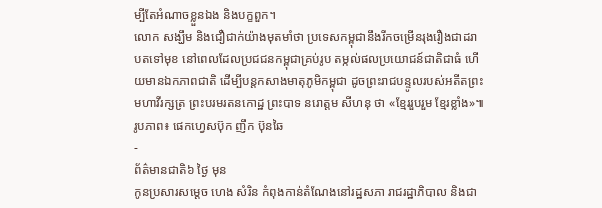ម្បីតែអំណាចខ្លួនឯង និងបក្ខពួក។
លោក សង្ឃឹម និងជឿជាក់យ៉ាងមុតមាំថា ប្រទេសកម្ពុជានឹងរីកចម្រើនរុងរឿងជាដរាបតទៅមុខ នៅពេលដែលប្រជជនកម្ពុជាគ្រប់រូប តម្កល់ផលប្រយោជន៍ជាតិជាធំ ហើយមានឯកភាពជាតិ ដើម្បីបន្តកសាងមាតុភូមិកម្ពុជា ដូចព្រះរាជបន្ទូលរបស់អតីតព្រះមហាវីរក្សត្រ ព្រះបរមរតនកោដ្ឋ ព្រះបាទ នរោត្តម សីហនុ ថា «ខ្មែររួបរួម ខ្មែរខ្លាំង»៕
រូបភាព៖ ផេកហ្វេសប៊ុក ញឹក ប៊ុនឆៃ
-
ព័ត៌មានជាតិ៦ ថ្ងៃ មុន
កូនប្រសារសម្ដេច ហេង សំរិន កំពុងកាន់តំណែងនៅរដ្ឋសភា រាជរដ្ឋាភិបាល និងជា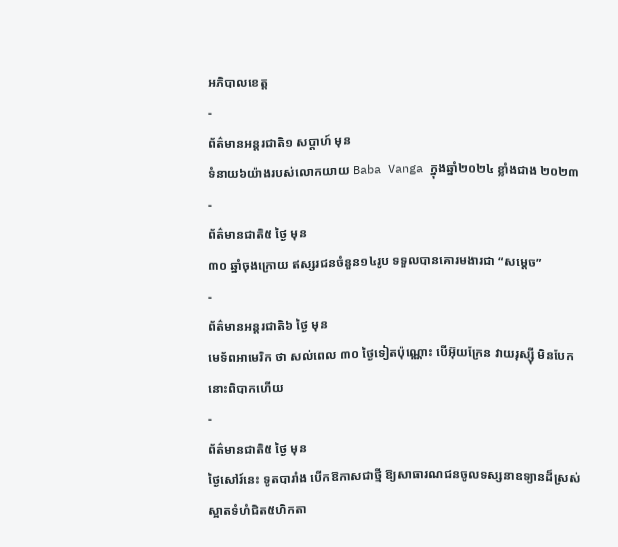អភិបាលខេត្ត
-
ព័ត៌មានអន្ដរជាតិ១ សប្តាហ៍ មុន
ទំនាយ៦យ៉ាងរបស់លោកយាយ Baba Vanga ក្នុងឆ្នាំ២០២៤ ខ្លាំងជាង ២០២៣
-
ព័ត៌មានជាតិ៥ ថ្ងៃ មុន
៣០ ឆ្នាំចុងក្រោយ ឥស្សរជនចំនួន១៤រូប ទទួលបានគោរមងារជា “សម្ដេច”
-
ព័ត៌មានអន្ដរជាតិ៦ ថ្ងៃ មុន
មេទ័ពអាមេរិក ថា សល់ពេល ៣០ ថ្ងៃទៀតប៉ុណ្ណោះ បើអ៊ុយក្រែន វាយរុស្ស៊ី មិនបែក នោះពិបាកហើយ
-
ព័ត៌មានជាតិ៥ ថ្ងៃ មុន
ថ្ងៃសៅរ៍នេះ ទូតបារាំង បើកឱកាសជាថ្មី ឱ្យសាធារណជនចូលទស្សនាឧទ្យានដ៏ស្រស់ស្អាតទំហំជិត៥ហិកតា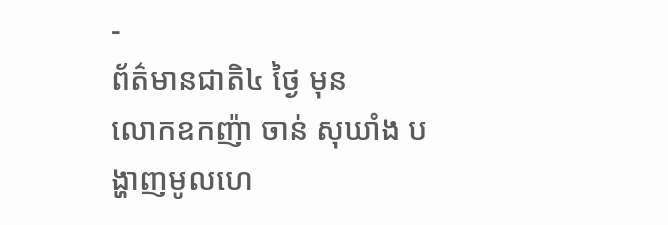-
ព័ត៌មានជាតិ៤ ថ្ងៃ មុន
លោកឧកញ៉ា ចាន់ សុឃាំង បង្ហាញមូលហេ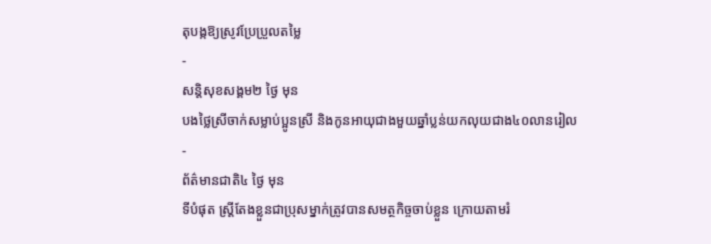តុបង្កឱ្យស្រូវប្រែប្រួលតម្លៃ
-
សន្តិសុខសង្គម២ ថ្ងៃ មុន
បងថ្លៃស្រីចាក់សម្លាប់ប្អូនស្រី និងកូនអាយុជាងមួយឆ្នាំប្លន់យកលុយជាង៤០លានរៀល
-
ព័ត៌មានជាតិ៤ ថ្ងៃ មុន
ទីបំផុត ស្រ្តីតែងខ្លួនជាប្រុសម្នាក់ត្រូវបានសមត្ថកិច្ចចាប់ខ្លួន ក្រោយតាមរំ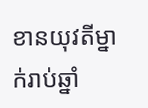ខានយុវតីម្នាក់រាប់ឆ្នាំ